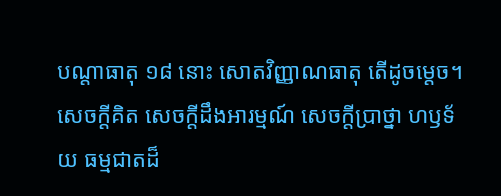បណ្តាធាតុ ១៨ នោះ សោតវិញ្ញាណធាតុ តើដូចម្តេច។ សេចក្តីគិត សេចក្តីដឹងអារម្មណ៍ សេចក្តីប្រាថ្នា ហឫទ័យ ធម្មជាតដ៏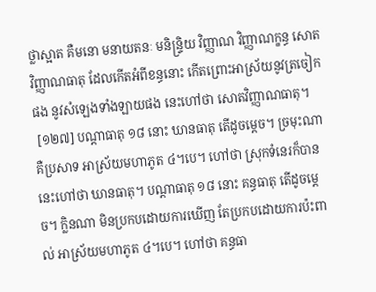ថ្លាស្អាត គឺមនោ មនាយតនៈ មនិន្រ្ទិយ វិញ្ញាណ វិញ្ញាណក្ខន្ធ សោតវិញ្ញាណធាតុ ដែលកើតអំពីខន្ធនោះ កើតព្រោះអាស្រ័យនូវត្រចៀកផង នូវសំឡេងទាំងឡាយផង នេះហៅថា សោតវិញ្ញាណធាតុ។
 [១២៧] បណ្តាធាតុ ១៨ នោះ ឃានធាតុ តើដូចម្តេច។ ច្រមុះណា គឺប្រសាទ អាស្រ័យមហាភូត ៤។បេ។ ហៅថា ស្រុកទំនេរក៏បាន នេះហៅថា ឃានធាតុ។ បណ្តាធាតុ ១៨ នោះ គន្ធធាតុ តើដូចម្តេច។ ក្លិនណា មិនប្រកបដោយការឃើញ តែប្រកបដោយការប៉ះពាល់ អាស្រ័យមហាភូត ៤។បេ។ ហៅថា គន្ធធា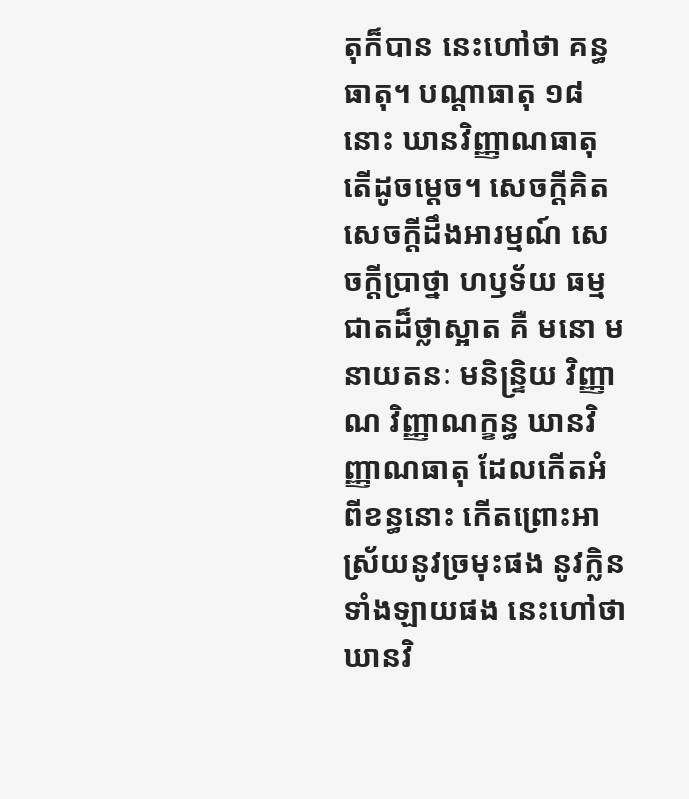តុក៏បាន នេះហៅថា គន្ធធាតុ។ បណ្តាធាតុ ១៨ នោះ ឃានវិញ្ញាណធាតុ តើដូចម្តេច។ សេចក្តីគិត សេចក្តីដឹងអារម្មណ៍ សេចក្តីប្រាថ្នា ហឫទ័យ ធម្មជាតដ៏ថ្លាស្អាត គឺ មនោ មនាយតនៈ មនិន្ទ្រិយ វិញ្ញាណ វិញ្ញាណក្ខន្ធ ឃានវិញ្ញាណធាតុ ដែលកើតអំពីខន្ធនោះ កើតព្រោះអាស្រ័យនូវច្រមុះផង នូវក្លិនទាំងឡាយផង នេះហៅថា ឃានវិ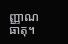ញ្ញាណធាតុ។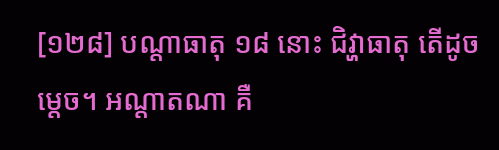[១២៨] បណ្តាធាតុ ១៨ នោះ ជិវ្ហាធាតុ តើដូចម្តេច។ អណ្តាតណា គឺ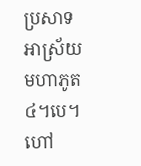ប្រសាទ អាស្រ័យមហាភូត ៤។បេ។ ហៅ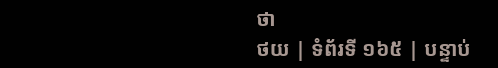ថា
ថយ | ទំព័រទី ១៦៥ | បន្ទាប់